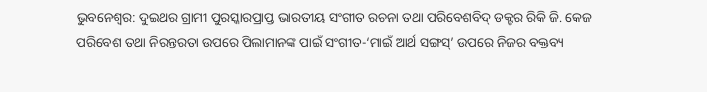ଭୁବନେଶ୍ୱର: ଦୁଇଥର ଗ୍ରାମୀ ପୁରସ୍କାରପ୍ରାପ୍ତ ଭାରତୀୟ ସଂଗୀତ ରଚନା ତଥା ପରିବେଶବିଦ୍ ଡକ୍ଟର ରିକି ଜି. କେଜ ପରିବେଶ ତଥା ନିରନ୍ତରତା ଉପରେ ପିଲାମାନଙ୍କ ପାଇଁ ସଂଗୀତ-‘ମାଇଁ ଆର୍ଥ ସଙ୍ଗସ୍’ ଉପରେ ନିଜର ବକ୍ତବ୍ୟ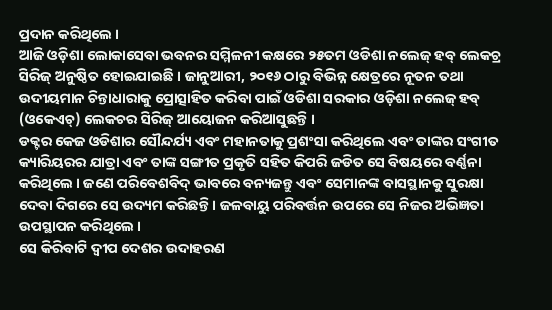ପ୍ରଦାନ କରିଥିଲେ ।
ଆଜି ଓଡ଼ିଶା ଲୋକାସେବା ଭବନର ସମ୍ମିଳନୀ କକ୍ଷରେ ୨୫ତମ ଓଡିଶା ନଲେଜ୍ ହବ୍ ଲେକଚ୍ର ସିରିଜ୍ ଅନୁଷ୍ଠିତ ହୋଇଯାଇଛି । ଜାନୁଆରୀ, ୨୦୧୬ ଠାରୁ ବିଭିନ୍ନ କ୍ଷେତ୍ରରେ ନୂତନ ତଥା ଉଦୀୟମାନ ଚିନ୍ତାଧାରାକୁ ପ୍ରୋତ୍ସାହିତ କରିବା ପାଇଁ ଓଡିଶା ସରକାର ଓଡ଼ିଶା ନଲେଜ୍ ହବ୍ (ଓକେଏଚ୍) ଲେକଚର ସିରିଜ୍ ଆୟୋଜନ କରିଆସୁଛନ୍ତି ।
ଡକ୍ଟର କେଜ ଓଡିଶାର ସୌନ୍ଦର୍ଯ୍ୟ ଏବଂ ମହାନତାକୁ ପ୍ରଶଂସା କରିଥିଲେ ଏବଂ ତାଙ୍କର ସଂଗୀତ କ୍ୟାରିୟରର ଯାତ୍ରା ଏବଂ ତାଙ୍କ ସଙ୍ଗୀତ ପ୍ରକୃତି ସହିତ କିପରି ଜଡିତ ସେ ବିଷୟରେ ବର୍ଣ୍ଣନା କରିଥିଲେ । ଜଣେ ପରିବେଶବିଦ୍ ଭାବରେ ବନ୍ୟଜନ୍ତୁ ଏବଂ ସେମାନଙ୍କ ବାସସ୍ଥାନକୁ ସୁରକ୍ଷା ଦେବା ଦିଗରେ ସେ ଉଦ୍ୟମ କରିଛନ୍ତି । ଜଳବାୟୁ ପରିବର୍ତ୍ତନ ଉପରେ ସେ ନିଜର ଅଭିଜ୍ଞତା ଉପସ୍ଥାପନ କରିଥିଲେ ।
ସେ କିରିବାଟି ଦ୍ୱୀପ ଦେଶର ଉଦାହରଣ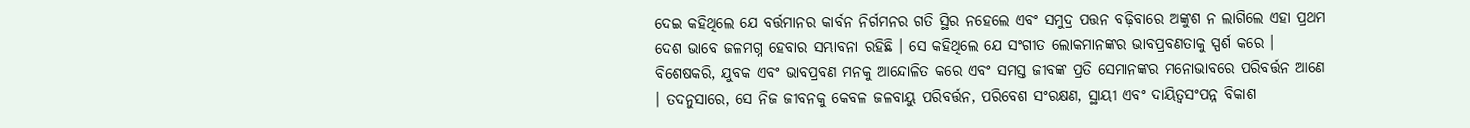ଦେଇ କହିଥିଲେ ଯେ ବର୍ତ୍ତମାନର କାର୍ବନ ନିର୍ଗମନର ଗତି ସ୍ଥିର ନହେଲେ ଏବଂ ସମୁଦ୍ର ପତ୍ତନ ବଢ଼ିବାରେ ଅଙ୍କୁଶ ନ ଲାଗିଲେ ଏହା ପ୍ରଥମ ଦେଶ ଭାବେ ଜଳମଗ୍ନ ହେବାର ସମ୍ଭାବନା ରହିଛି । ସେ କହିଥିଲେ ଯେ ସଂଗୀତ ଲୋକମାନଙ୍କର ଭାବପ୍ରବଣତାକୁ ସ୍ପର୍ଶ କରେ । ବିଶେଷକରି, ଯୁବକ ଏବଂ ଭାବପ୍ରବଣ ମନକୁ ଆନ୍ଦୋଳିତ କରେ ଏବଂ ସମସ୍ତ ଜୀବଙ୍କ ପ୍ରତି ସେମାନଙ୍କର ମନୋଭାବରେ ପରିବର୍ତ୍ତନ ଆଣେ । ତଦନୁସାରେ, ସେ ନିଜ ଜୀବନକୁ କେବଳ ଜଳବାୟୁ ପରିବର୍ତ୍ତନ, ପରିବେଶ ସଂରକ୍ଷଣ, ସ୍ଥାୟୀ ଏବଂ ଦାୟିତ୍ୱସଂପନ୍ନ ବିକାଶ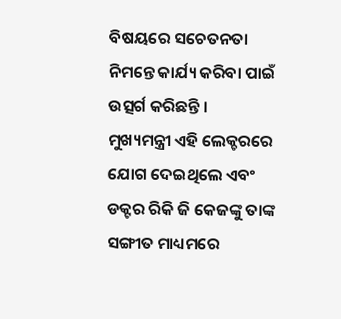ବିଷୟରେ ସଚେତନତା ନିମନ୍ତେ କାର୍ଯ୍ୟ କରିବା ପାଇଁ ଉତ୍ସର୍ଗ କରିଛନ୍ତି ।
ମୁଖ୍ୟମନ୍ତ୍ରୀ ଏହି ଲେକ୍ଚରରେ ଯୋଗ ଦେଇଥିଲେ ଏବଂ ଡକ୍ଟର ରିକି ଜି କେଜଙ୍କୁ ତାଙ୍କ ସଙ୍ଗୀତ ମାଧ୍ୟମରେ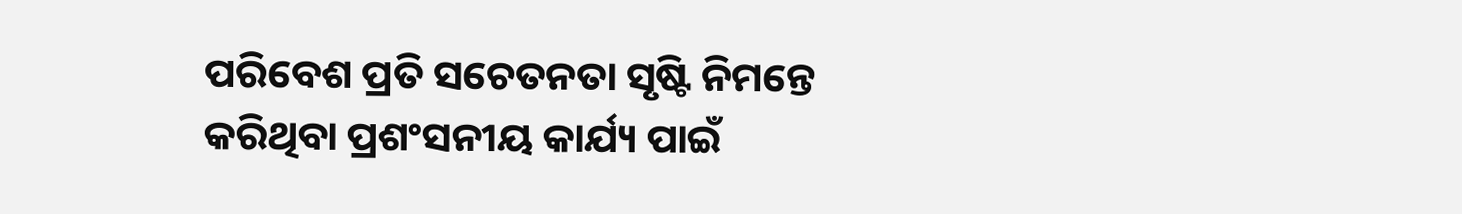ପରିବେଶ ପ୍ରତି ସଚେତନତା ସୃଷ୍ଟି ନିମନ୍ତେ କରିଥିବା ପ୍ରଶଂସନୀୟ କାର୍ଯ୍ୟ ପାଇଁ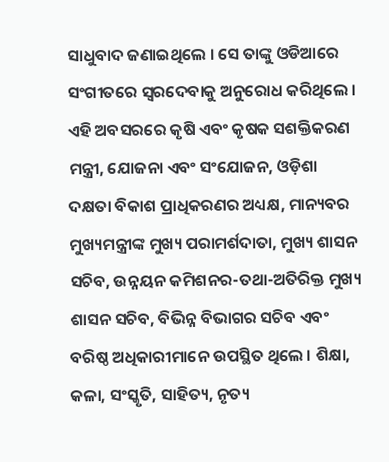ସାଧୁବାଦ ଜଣାଇଥିଲେ । ସେ ତାଙ୍କୁ ଓଡିଆରେ ସଂଗୀତରେ ସ୍ୱରଦେବାକୁ ଅନୁରୋଧ କରିଥିଲେ ।
ଏହି ଅବସରରେ କୃଷି ଏବଂ କୃଷକ ସଶକ୍ତିକରଣ ମନ୍ତ୍ରୀ, ଯୋଜନା ଏବଂ ସଂଯୋଜନ, ଓଡ଼ିଶା ଦକ୍ଷତା ବିକାଶ ପ୍ରାଧିକରଣର ଅଧ୍ୟକ୍ଷ, ମାନ୍ୟବର ମୁଖ୍ୟମନ୍ତ୍ରୀଙ୍କ ମୁଖ୍ୟ ପରାମର୍ଶଦାତା, ମୁଖ୍ୟ ଶାସନ ସଚିବ, ଉନ୍ନୟନ କମିଶନର-ତଥା-ଅତିରିକ୍ତ ମୁଖ୍ୟ ଶାସନ ସଚିବ, ବିଭିନ୍ନ ବିଭାଗର ସଚିବ ଏବଂ ବରିଷ୍ଠ ଅଧିକାରୀମାନେ ଉପସ୍ଥିତ ଥିଲେ । ଶିକ୍ଷା, କଳା, ସଂସ୍କୃତି, ସାହିତ୍ୟ, ନୃତ୍ୟ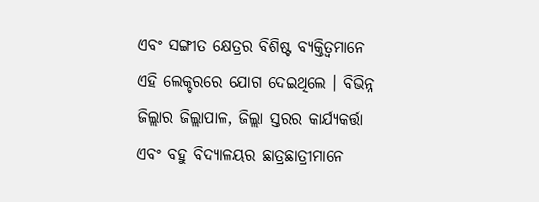ଏବଂ ସଙ୍ଗୀତ କ୍ଷେତ୍ରର ବିଶିଷ୍ଟ ବ୍ୟକ୍ତିତ୍ୱମାନେ ଏହି ଲେକ୍ଚରରେ ଯୋଗ ଦେଇଥିଲେ । ବିଭିନ୍ନ ଜିଲ୍ଲାର ଜିଲ୍ଲାପାଳ, ଜିଲ୍ଲା ସ୍ତରର କାର୍ଯ୍ୟକର୍ତ୍ତା ଏବଂ ବହୁ ବିଦ୍ୟାଳୟର ଛାତ୍ରଛାତ୍ରୀମାନେ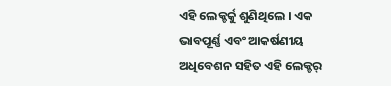ଏହି ଲେକ୍ଚର୍କୁ ଶୁଣିଥିଲେ । ଏକ ଭାବପୂର୍ଣ୍ଣ ଏବଂ ଆକର୍ଷଣୀୟ ଅଧିବେଶନ ସହିତ ଏହି ଲେକ୍ଚର୍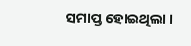ସମାପ୍ତ ହୋଇଥିଲା ।